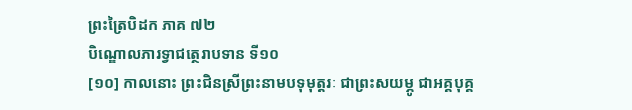ព្រះត្រៃបិដក ភាគ ៧២
បិណ្ឌោលភារទ្វាជត្ថេរាបទាន ទី១០
[១០] កាលនោះ ព្រះជិនស្រីព្រះនាមបទុមុត្តរៈ ជាព្រះសយម្ភូ ជាអគ្គបុគ្គ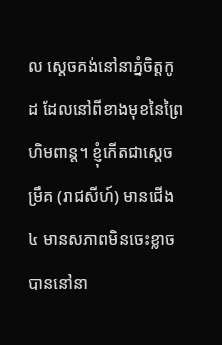ល ស្តេចគង់នៅនាភ្នំចិត្តកូដ ដែលនៅពីខាងមុខនៃព្រៃហិមពាន្ត។ ខ្ញុំកើតជាស្តេចម្រឹគ (រាជសីហ៍) មានជើង ៤ មានសភាពមិនចេះខ្លាច បាននៅនា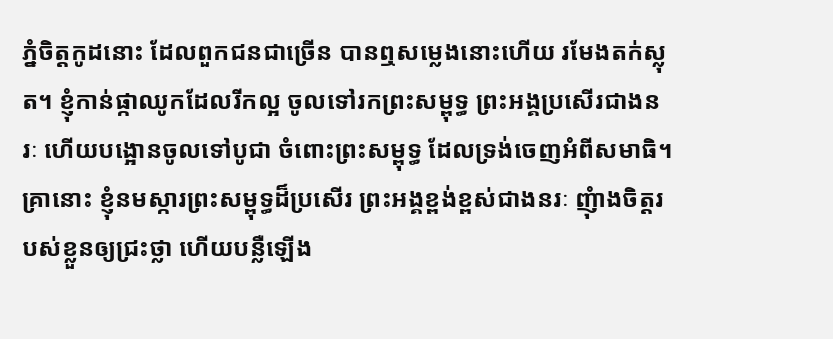ភ្នំចិត្តកូដនោះ ដែលពួកជនជាច្រើន បានឮសម្លេងនោះហើយ រមែងតក់ស្លុត។ ខ្ញុំកាន់ផ្កាឈូកដែលរីកល្អ ចូលទៅរកព្រះសម្ពុទ្ធ ព្រះអង្គប្រសើរជាងនរៈ ហើយបង្អោនចូលទៅបូជា ចំពោះព្រះសម្ពុទ្ធ ដែលទ្រង់ចេញអំពីសមាធិ។ គ្រានោះ ខ្ញុំនមស្ការព្រះសម្ពុទ្ធដ៏ប្រសើរ ព្រះអង្គខ្ពង់ខ្ពស់ជាងនរៈ ញុំាងចិត្តរបស់ខ្លួនឲ្យជ្រះថ្លា ហើយបន្លឺឡើង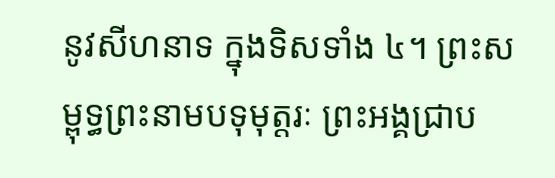នូវសីហនាទ ក្នុងទិសទាំង ៤។ ព្រះសម្ពុទ្ធព្រះនាមបទុមុត្តរៈ ព្រះអង្គជ្រាប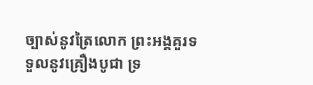ច្បាស់នូវត្រៃលោក ព្រះអង្គគួរទទួលនូវគ្រឿងបូជា ទ្រ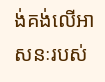ង់គង់លើអាសនៈរបស់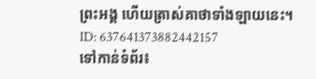ព្រះអង្គ ហើយត្រាស់គាថាទាំងឡាយនេះ។
ID: 637641373882442157
ទៅកាន់ទំព័រ៖